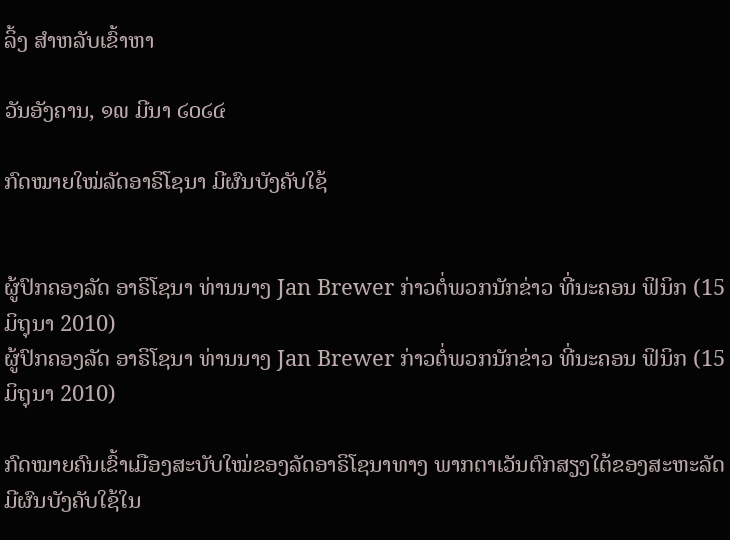ລິ້ງ ສຳຫລັບເຂົ້າຫາ

ວັນອັງຄານ, ໑໙ ມີນາ ໒໐໒໔

ກົດໝາຍໃໝ່ລັດອາຣິໂຊນາ ມີຜົນບັງຄັບໃຊ້


ຜູ້ປົກຄອງລັດ ອາຣິໂຊນາ ທ່ານນາງ Jan Brewer ກ່າວຕໍ່ພວກນັກຂ່າວ ທີ່ນະຄອນ ຟິນິກ (15 ມິຖຸນາ 2010)
ຜູ້ປົກຄອງລັດ ອາຣິໂຊນາ ທ່ານນາງ Jan Brewer ກ່າວຕໍ່ພວກນັກຂ່າວ ທີ່ນະຄອນ ຟິນິກ (15 ມິຖຸນາ 2010)

ກົດໝາຍຄົນເຂົ້າເມືອງສະບັບໃໝ່ຂອງລັດອາຣິໂຊນາທາງ ພາກຕາເວັນຕົກສຽງໃຕ້ຂອງສະຫະລັດ ມີຜົນບັງຄັບໃຊ້ໃນ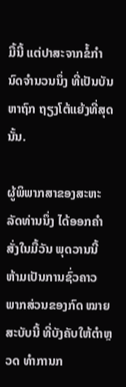ມື້ນີ້ ແຕ່ປາສະຈາກຂໍ້ກຳນົດຈຳນວນນຶ່ງ ທີ່ເປັນບັນຫາຖົກ ຖຽງໂຕ້ແຍ້ງທີ່ສຸດນັ້ນ.

ຜູ້ພິພາກສາຂອງສະຫະລັດທ່ານນຶ່ງ ໄດ້ອອກຄຳສັ່ງໃນມື້ວັນ ພຸດວານນີ້ ຫ້າມເປັນການຊົ່ວຄາວ ພາກສ່ວນຂອງກົດ ໝາຍສະບັບນີ້ ທີ່ບັງຄັບໃຫ້ຕຳຫຼວດ ທຳການກ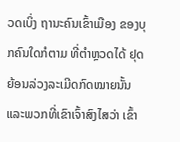ວດເບິ່ງ ຖານະຄົນເຂົ້າເມືອງ ຂອງບຸກຄົນໃດກໍຕາມ ທີ່ຕຳຫຼວດໄດ້ ຢຸດ ຍ້ອນລ່ວງລະເມີດກົດໝາຍນັ້ນ ແລະພວກທີ່ເຂົາເຈົ້າສົງໄສວ່າ ເຂົ້າ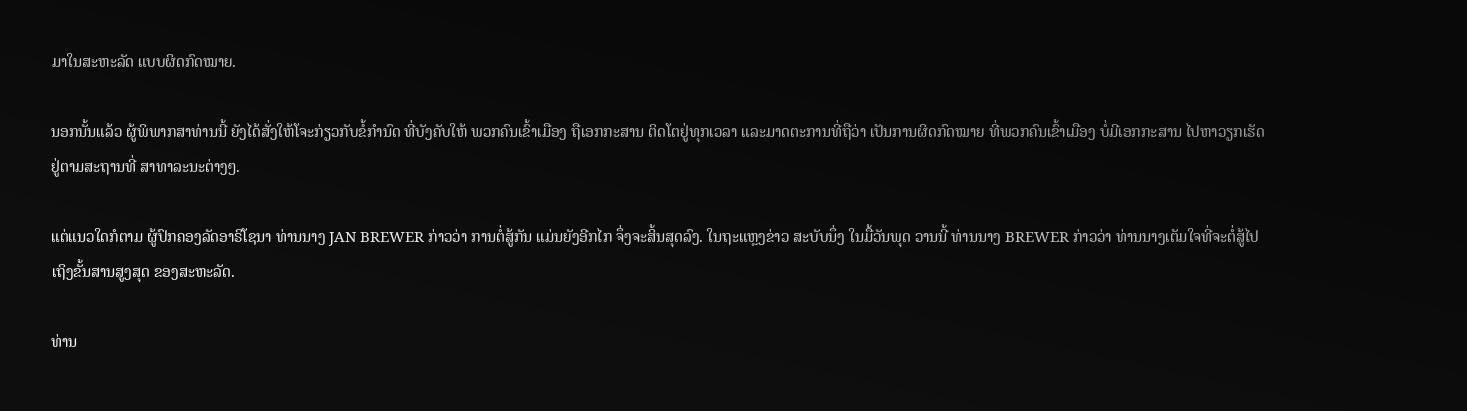ມາໃນສະຫະລັດ ແບບຜິດກົດໝາຍ.

ນອກນັ້ນແລ້ວ ຜູ້ພິພາກສາທ່ານນີ້ ຍັງໄດ້ສັ່ງໃຫ້ໂຈະກ່ຽວກັບຂໍ້ກຳນົດ ທີ່ບັງຄັບໃຫ້ ພວກຄົນເຂົ້າເມືອງ ຖືເອກກະສານ ຕິດໂຕຢູ່ທຸກເວລາ ແລະມາດຕະການທີ່ຖືວ່າ ເປັນການຜິດກົດໝາຍ ທີ່ພວກຄົນເຂົ້າເມືອງ ບໍ່ມີເອກກະສານ ໄປຫາວຽກເຮັດ ຢູ່ຕາມສະຖານທີ່ ສາທາລະນະຕ່າງໆ.

ແຕ່ແນວໃດກໍຕາມ ຜູ້ປົກຄອງລັດອາຣິໂຊນາ ທ່ານນາງ JAN BREWER ກ່າວວ່າ ການຕໍ່ສູ້ກັນ ແມ່ນຍັງອີກໄກ ຈຶ່ງຈະສິ້ນສຸດລົງ. ໃນຖະແຫຼງຂ່າວ ສະບັບນຶ່ງ ໃນມື້ວັນພຸດ ວານນີ້ ທ່ານນາງ BREWER ກ່າວວ່າ ທ່ານນາງເຕັມໃຈທີ່ຈະຕໍ່ສູ້ໄປເຖິງຂັ້ນສານສູງສຸດ ຂອງສະຫະລັດ.

ທ່ານ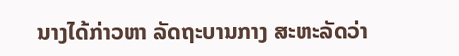ນາງໄດ້ກ່າວຫາ ລັດຖະບານກາງ ສະຫະລັດວ່າ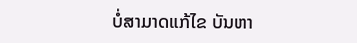ບໍ່ສາມາດແກ້ໄຂ ບັນຫາ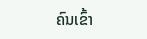ຄົນເຂົ້າ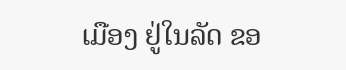ເມືອງ ຢູ່ໃນລັດ ຂອ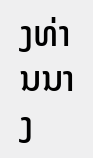ງທ່ານນາງ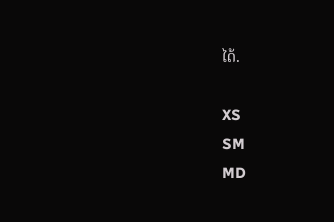ໄດ້.

XS
SM
MD